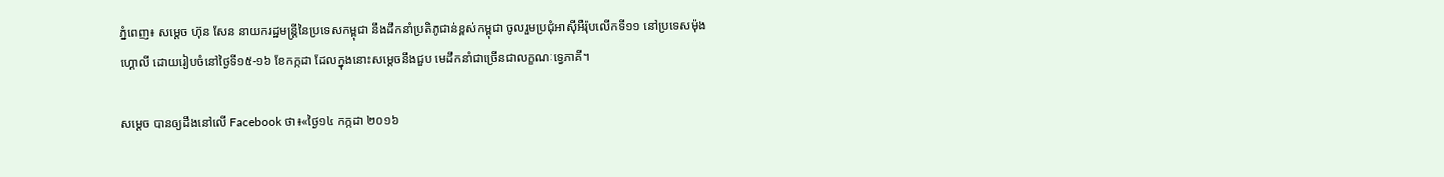ភ្នំពេញ៖ សម្តេច ហ៊ុន សែន នាយករដ្ឋមន្ត្រីនៃប្រទេសកម្ពុជា នឹងដឹកនាំប្រតិភូជាន់ខ្ពស់កម្ពុជា ចូលរួមប្រជុំអាស៊ីអឺរ៉ុបលើកទី១១ នៅប្រទេសម៉ុងហ្គោលី ដោយរៀបចំនៅថ្ងៃទី១៥-១៦ ខែកក្កដា ដែលក្នុងនោះសម្ដេចនឹងជួប មេដឹកនាំជាច្រើនជាលក្ខណៈទ្វេភាគី។

សម្តេច បានឲ្យដឹងនៅលើ Facebook ថា៖«ថ្ងៃ១៤ កក្កដា ២០១៦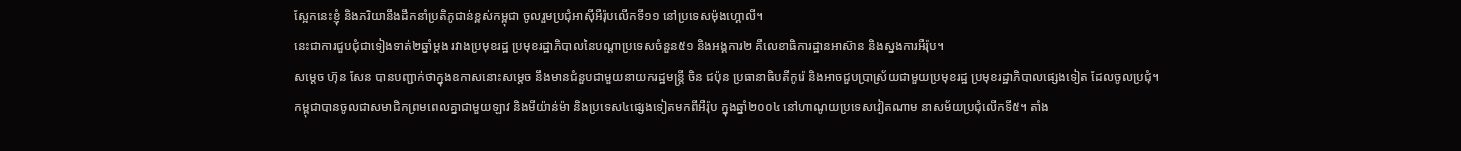ស្អែកនេះខ្ញុំ និងភរិយានឹងដឹកនាំប្រតិភូជាន់ខ្ពស់កម្ពុជា ចូលរួមប្រជុំអាស៊ីអឺរ៉ុបលើកទី១១ នៅប្រទេសម៉ុងហ្គោលី។
នេះជាការជួបជុំជាទៀងទាត់២ឆ្នាំម្តង រវាងប្រមុខរដ្ឋ ប្រមុខរដ្ឋាភិបាលនៃបណ្តាប្រទេសចំនួន៥១ និងអង្គការ២ គឺលេខាធិការដ្ឋានអាស៊ាន និងស្នងការអឺរ៉ុប។
សម្តេច ហ៊ុន សែន បានបញ្ជាក់ថាក្នុងឧកាសនោះសម្ដេច នឹងមានជំនួបជាមួយនាយករដ្ឋមន្ត្រី ចិន ជប៉ុន ប្រធានាធិបតីកូរ៉េ និងអាចជួបប្រាស្រ័យជាមួយប្រមុខរដ្ឋ ប្រមុខរដ្ឋាភិបាលផ្សេងទៀត ដែលចូលប្រជុំ។
កម្ពុជាបានចូលជាសមាជិកព្រមពេលគ្នាជាមួយឡាវ និងមីយ៉ាន់ម៉ា និងប្រទេស៤ផ្សេងទៀតមកពីអឺរ៉ុប ក្នុងឆ្នាំ២០០៤ នៅហាណូយប្រទេសវៀតណាម នាសម័យប្រជុំលើកទី៥។ តាំង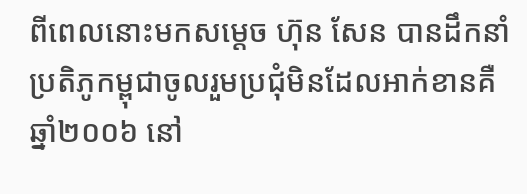ពីពេលនោះមកសម្តេច ហ៊ុន សែន បានដឹកនាំប្រតិភូកម្ពុជាចូលរួមប្រជុំមិនដែលអាក់ខានគឺ ឆ្នាំ២០០៦ នៅ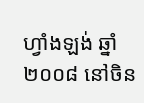ហ្វាំងឡង់ ឆ្នាំ២០០៨ នៅចិន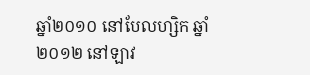ឆ្នាំ២០១០ នៅបែលហ្សិក ឆ្នាំ២០១២ នៅឡាវ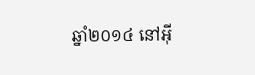ឆ្នាំ២០១៤ នៅអ៊ី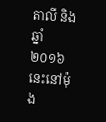តាលី និងឆ្នាំ ២០១៦ នេះនៅម៉ុង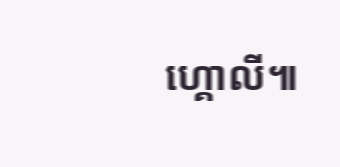ហ្គោលី៕